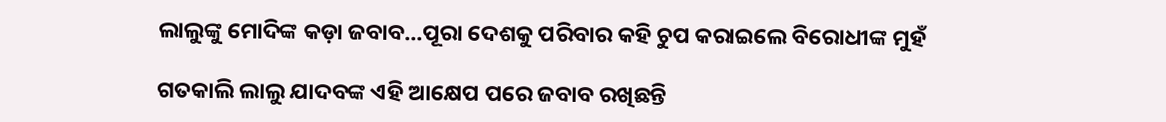ଲାଲୁଙ୍କୁ ମୋଦିଙ୍କ କଡ଼ା ଜବାବ...ପୂରା ଦେଶକୁ ପରିବାର କହି ଚୁପ କରାଇଲେ ବିରୋଧୀଙ୍କ ମୁହଁ

ଗତକାଲି ଲାଲୁ ଯାଦବଙ୍କ ଏହି ଆକ୍ଷେପ ପରେ ଜବାବ ରଖିଛନ୍ତି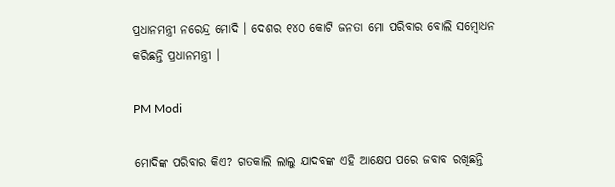ପ୍ରଧାନମନ୍ତ୍ରୀ ନରେନ୍ଦ୍ର ମୋଦି । ଦେଶର ୧୪୦ କୋଟି ଜନତା ମୋ ପରିବାର ବୋଲି ସମ୍ବୋଧନ କରିଛନ୍ତି ପ୍ରଧାନମନ୍ତ୍ରୀ ।

PM Modi

ମୋଦିଙ୍କ ପରିବାର କିଏ? ଗତକାଲି ଲାଲୁ ଯାଦବଙ୍କ ଏହି ଆକ୍ଷେପ ପରେ ଜବାବ ରଖିଛନ୍ତି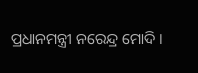ପ୍ରଧାନମନ୍ତ୍ରୀ ନରେନ୍ଦ୍ର ମୋଦି ।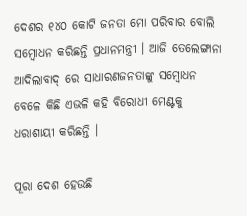ଦେଶର ୧୪୦ କୋଟି ଜନତା ମୋ ପରିବାର ବୋଲି ସମ୍ବୋଧନ କରିଛନ୍ତି ପ୍ରଧାନମନ୍ତ୍ରୀ । ଆଜି ତେଲେଙ୍ଗାନା ଆଦିଲାବାଦ୍ ରେ ସାଧାରଣଜନତାଙ୍କୁ ସମ୍ବୋଧନ ବେଳେ କିଛି ଏଭଳି କହି ବିରୋଧୀ ମେଣ୍ଟକୁ ଧରାଶାୟୀ କରିଛନ୍ତି ।

ପୂରା ଦେଶ ହେଉଛି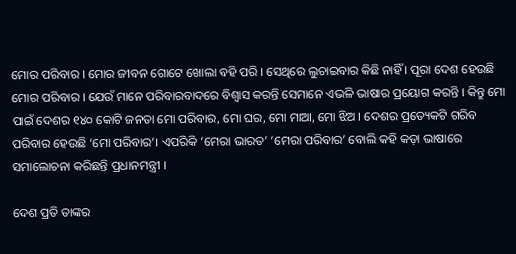ମୋର ପରିବାର । ମୋର ଜୀବନ ଗୋଟେ ଖୋଲା ବହି ପରି । ସେଥିରେ ଲୁଚାଇବାର କିଛି ନାହିଁ । ପୂରା ଦେଶ ହେଉଛି ମୋର ପରିବାର । ଯେଉଁ ମାନେ ପରିବାରବାଦରେ ବିଶ୍ୱାସ କରନ୍ତି ସେମାନେ ଏଭଳି ଭାଷାର ପ୍ରୟୋଗ କରନ୍ତି । କିନ୍ତୁ ମୋ ପାଇଁ ଦେଶର ୧୪୦ କୋଟି ଜନତା ମୋ ପରିବାର, ମୋ ଘର, ମୋ ମାଆ, ମୋ ଝିଅ । ଦେଶର ପ୍ରତ୍ୟେକଟି ଗରିବ ପରିବାର ହେଉଛି ‘ମୋ ପରିବାର’। ଏପରିକି ‘ମେରା ଭାରତ’ ‘ମେରା ପରିବାର’ ବୋଲି କହି କଡ଼ା ଭାଷାରେ ସମାଲୋଚନା କରିଛନ୍ତି ପ୍ରଧାନମନ୍ତ୍ରୀ ।

ଦେଶ ପ୍ରତି ତାଙ୍କର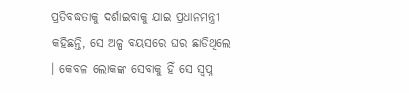ପ୍ରତିବଦ୍ଧତାକୁ ଦର୍ଶାଇବାକୁ ଯାଇ ପ୍ରଧାନମନ୍ତ୍ରୀ କହିଛନ୍ତି, ସେ ଅଳ୍ପ ବୟସରେ ଘର ଛାଡିଥିଲେ । କେବଳ ଲୋକଙ୍କ ସେବାକୁ ହିଁ ସେ ସ୍ୱପ୍ନ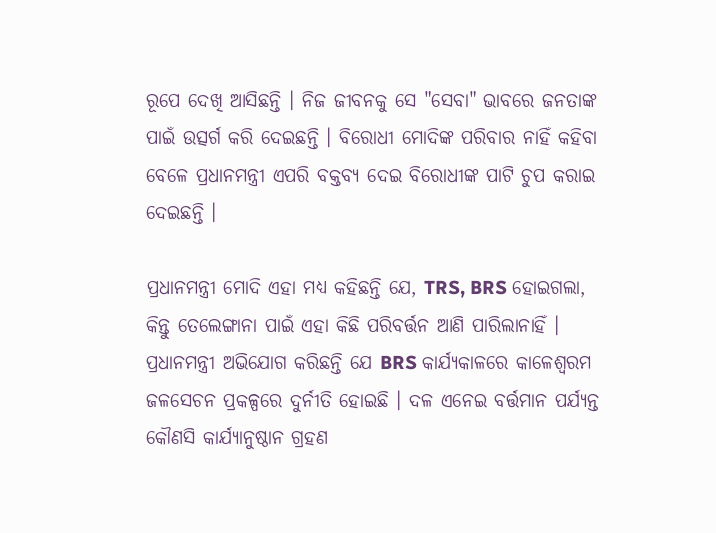ରୂପେ ଦେଖି ଆସିଛନ୍ତି । ନିଜ ଜୀବନକୁ ସେ "ସେବା" ଭାବରେ ଜନତାଙ୍କ ପାଇଁ ଉତ୍ସର୍ଗ କରି ଦେଇଛନ୍ତି । ବିରୋଧୀ ମୋଦିଙ୍କ ପରିବାର ନାହିଁ କହିବା ବେଳେ ପ୍ରଧାନମନ୍ତ୍ରୀ ଏପରି ବକ୍ତବ୍ୟ ଦେଇ ବିରୋଧୀଙ୍କ ପାଟି ଚୁପ କରାଇ ଦେଇଛନ୍ତି ।

ପ୍ରଧାନମନ୍ତ୍ରୀ ମୋଦି ଏହା ମଧ୍ୟ କହିଛନ୍ତି ଯେ, TRS, BRS ହୋଇଗଲା, କିନ୍ତୁ ତେଲେଙ୍ଗାନା ପାଇଁ ଏହା କିଛି ପରିବର୍ତ୍ତନ ଆଣି ପାରିଲାନାହିଁ । ପ୍ରଧାନମନ୍ତ୍ରୀ ଅଭିଯୋଗ କରିଛନ୍ତି ଯେ BRS କାର୍ଯ୍ୟକାଳରେ କାଳେଶ୍ୱରମ ଜଳସେଚନ ପ୍ରକଳ୍ପରେ ଦୁର୍ନୀତି ହୋଇଛି । ଦଳ ଏନେଇ ବର୍ତ୍ତମାନ ପର୍ଯ୍ୟନ୍ତ କୌଣସି କାର୍ଯ୍ୟାନୁଷ୍ଠାନ ଗ୍ରହଣ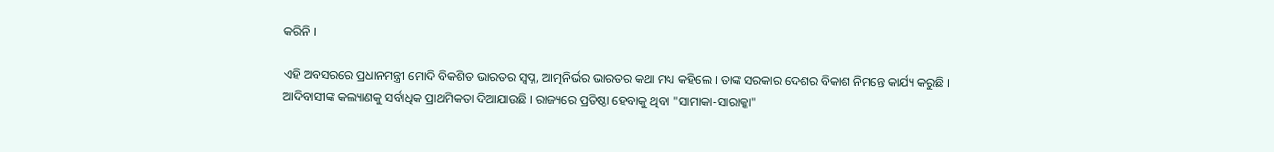କରିନି ।

ଏହି ଅବସରରେ ପ୍ରଧାନମନ୍ତ୍ରୀ ମୋଦି ବିକଶିତ ଭାରତର ସ୍ୱପ୍ନ, ଆତ୍ମନିର୍ଭର ଭାରତର କଥା ମଧ୍ୟ କହିଲେ । ତାଙ୍କ ସରକାର ଦେଶର ବିକାଶ ନିମନ୍ତେ କାର୍ଯ୍ୟ କରୁଛି । ଆଦିବାସୀଙ୍କ କଲ୍ୟାଣକୁ ସର୍ବାଧିକ ପ୍ରାଥମିକତା ଦିଆଯାଉଛି । ରାଜ୍ୟରେ ପ୍ରତିଷ୍ଠା ହେବାକୁ ଥିବା "ସାମାକା-ସାରାକ୍କା"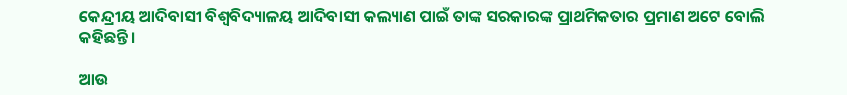କେନ୍ଦ୍ରୀୟ ଆଦିବାସୀ ବିଶ୍ୱବିଦ୍ୟାଳୟ ଆଦିବାସୀ କଲ୍ୟାଣ ପାଇଁ ତାଙ୍କ ସରକାରଙ୍କ ପ୍ରାଥମିକତାର ପ୍ରମାଣ ଅଟେ ବୋଲି କହିଛନ୍ତି ।

ଆଉ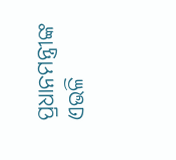ପ୍ରଧାନମନ୍ତ୍ରୀଙ୍କ ଏଭଳି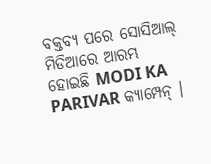ବକ୍ତବ୍ୟ ପରେ ସୋସିଆଲ୍ ମିଡିଆରେ ଆରମ୍ଭ ହୋଇଛି MODI KA PARIVAR କ୍ୟାମ୍ପେନ୍ ।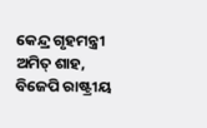କେନ୍ଦ୍ର ଗୃହମନ୍ତ୍ରୀ ଅମିତ୍ ଶାହ, ବିଜେପି ରାଷ୍ଟ୍ରୀୟ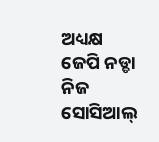ଅଧ୍ୟକ୍ଷ ଜେପି ନଡ୍ଡା ନିଜ ସୋସିଆଲ୍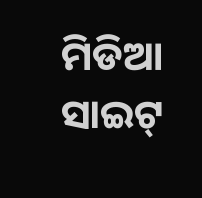ମିଡିଆ ସାଇଟ୍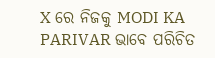X ରେ ନିଜକୁ MODI KA PARIVAR ଭାବେ ପରିଚିତ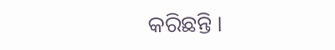କରିଛନ୍ତି ।